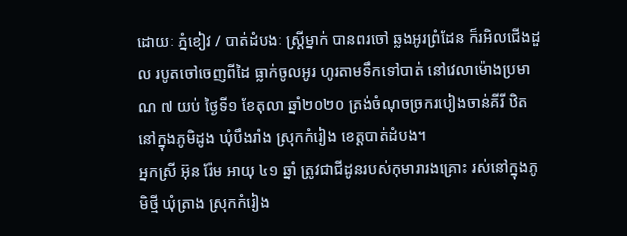ដោយៈ ភ្នំខៀវ / បាត់ដំបងៈ ស្ត្រីម្នាក់ បានពរចៅ ឆ្លងអូរព្រំដែន ក៏រអិលជើងដួល របូតចៅចេញពីដៃ ធ្លាក់ចូលអូរ ហូរតាមទឹកទៅបាត់ នៅវេលាម៉ោងប្រមាណ ៧ យប់ ថ្ងៃទី១ ខែតុលា ឆ្នាំ២០២០ ត្រង់ចំណុចច្រករបៀងចាន់គីរី ឋិតនៅក្នុងភូមិដូង ឃុំបឹងរាំង ស្រុកកំរៀង ខេត្តបាត់ដំបង។
អ្នកស្រី អ៊ុន រ៉ែម អាយុ ៤១ ឆ្នាំ ត្រូវជាជីដូនរបស់កុមារារងគ្រោះ រស់នៅក្នុងភូមិថ្មី ឃុំត្រាង ស្រុកកំរៀង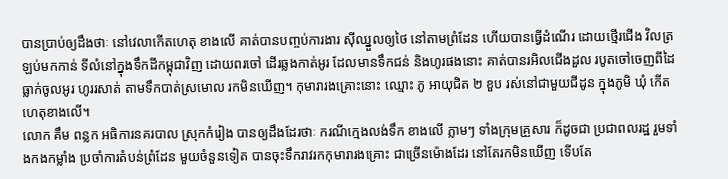បានប្រាប់ឲ្យដឹងថាៈ នៅវេលាកើតហេតុ ខាងលើ គាត់បានបញ្ចប់ការងារ ស៊ីឈ្នួលឲ្យថៃ នៅតាមព្រំដែន ហើយបានធ្វើដំណើរ ដោយថ្មើរជើង វិលត្រឡប់មកកាន់ ទីលំនៅក្នុងទឹកដីកម្ពុជាវិញ ដោយពរចៅ ដើរឆ្លងកាត់អូរ ដែលមានទឹកជន់ និងហូរផងនោះ គាត់បានរអិលជើងដួល របូតចៅចេញពីដៃ ធ្លាក់ចូលអូរ ហូររសាត់ តាមទឹកបាត់ស្រមោល រកមិនឃើញ។ កុមារារងគ្រោះនោះ ឈ្មោះ ភូ អាយុជិត ២ ខួប រស់នៅជាមួយជីដូន ក្នុងភូមិ ឃុំ កើតហេតុខាងលើ។
លោក គឹម ពន្លក អធិការនគរបាល ស្រុកកំរៀង បានឲ្យដឹងដែរថាៈ ករណីក្មេងលង់ទឹក ខាងលើ ភ្លាមៗ ទាំងក្រុមគ្រួសារ ក៏ដូចជា ប្រជាពលរដ្ឋ រួមទាំងកងកម្លាំង ប្រចាំការតំបន់ព្រំដែន មួយចំនួនទៀត បានចុះទឹករាវរកកុមារារងគ្រោះ ជាច្រើនម៉ោងដែរ នៅតែរកមិនឃើញ ទើបតែ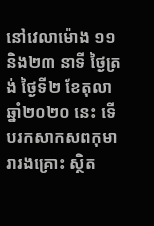នៅវេលាម៉ោង ១១និង២៣ នាទី ថ្ងៃត្រង់ ថ្ងៃទី២ ខែតុលា ឆ្នាំ២០២០ នេះ ទើបរកសាកសពកុមារារងគ្រោះ ស្ថិត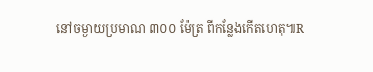នៅចម្ងាយប្រមាណ ៣០០ ម៉ែត្រ ពីកន្លែងកើតហេតុ៕R